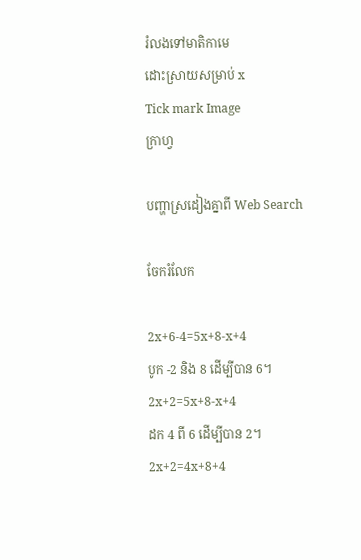រំលងទៅមាតិកាមេ
ដោះស្រាយសម្រាប់ x
Tick mark Image
ក្រាហ្វ

បញ្ហាស្រដៀងគ្នាពី Web Search

ចែករំលែក

2x+6-4=5x+8-x+4
បូក -2 និង 8 ដើម្បីបាន 6។
2x+2=5x+8-x+4
ដក 4 ពី 6 ដើម្បីបាន 2។
2x+2=4x+8+4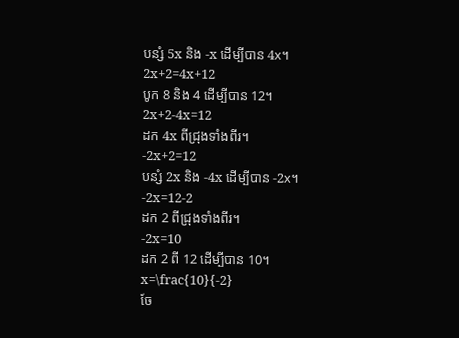បន្សំ 5x និង -x ដើម្បីបាន 4x។
2x+2=4x+12
បូក 8 និង 4 ដើម្បីបាន 12។
2x+2-4x=12
ដក 4x ពីជ្រុងទាំងពីរ។
-2x+2=12
បន្សំ 2x និង -4x ដើម្បីបាន -2x។
-2x=12-2
ដក 2 ពីជ្រុងទាំងពីរ។
-2x=10
ដក 2 ពី 12 ដើម្បីបាន 10។
x=\frac{10}{-2}
ចែ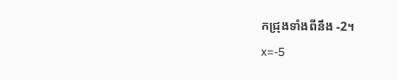កជ្រុងទាំងពីនឹង -2។
x=-5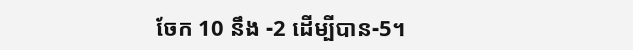ចែក 10 នឹង -2 ដើម្បីបាន-5។